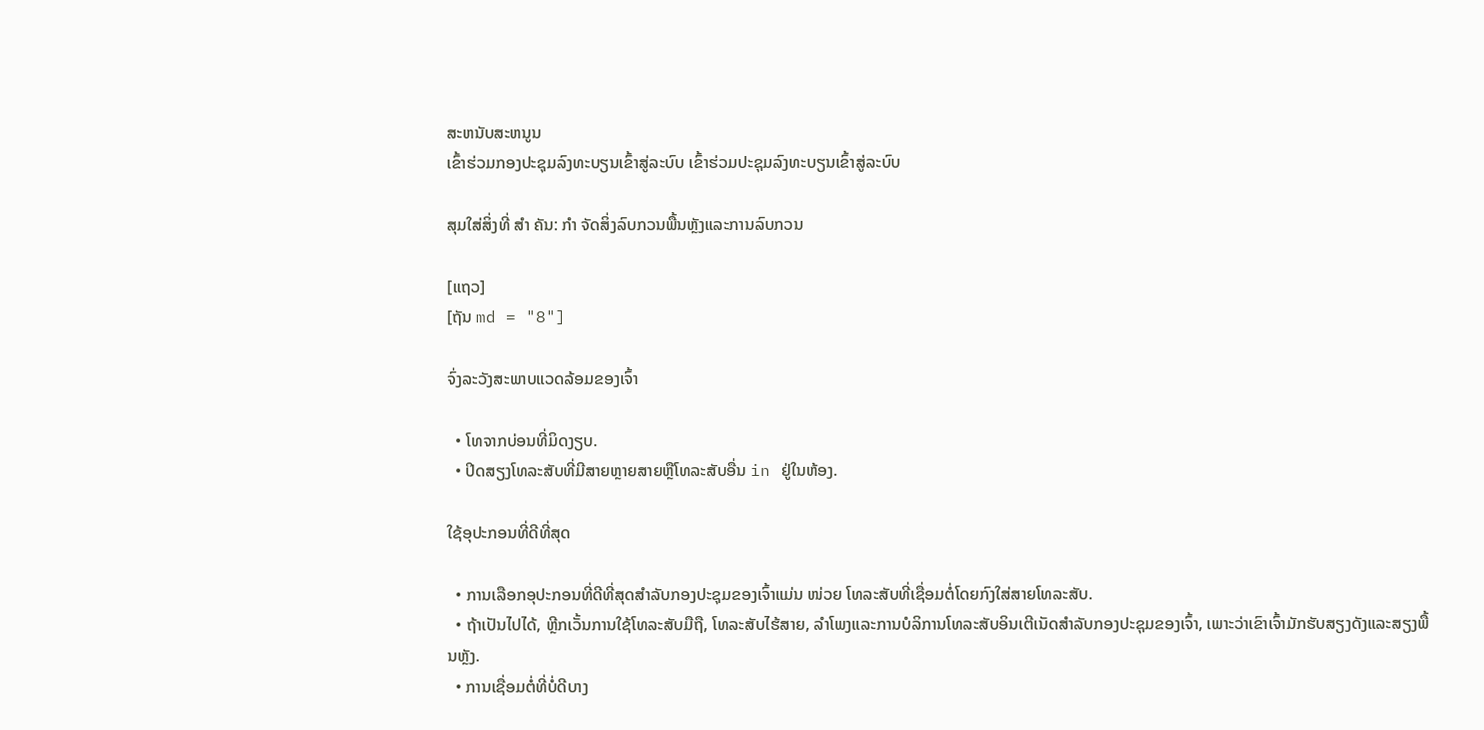ສະຫນັບສະຫນູນ
ເຂົ້າຮ່ວມກອງປະຊຸມລົງທະບຽນເຂົ້າສູ່ລະບົບ ເຂົ້າຮ່ວມປະຊຸມລົງທະບຽນເຂົ້າສູ່ລະບົບ

ສຸມໃສ່ສິ່ງທີ່ ສຳ ຄັນ: ກຳ ຈັດສິ່ງລົບກວນພື້ນຫຼັງແລະການລົບກວນ

[ແຖວ]
[ຖັນ md = "8"]

ຈົ່ງລະວັງສະພາບແວດລ້ອມຂອງເຈົ້າ

  • ໂທຈາກບ່ອນທີ່ມິດງຽບ.
  • ປິດສຽງໂທລະສັບທີ່ມີສາຍຫຼາຍສາຍຫຼືໂທລະສັບອື່ນ in ຢູ່ໃນຫ້ອງ.

ໃຊ້ອຸປະກອນທີ່ດີທີ່ສຸດ

  • ການເລືອກອຸປະກອນທີ່ດີທີ່ສຸດສໍາລັບກອງປະຊຸມຂອງເຈົ້າແມ່ນ ໜ່ວຍ ໂທລະສັບທີ່ເຊື່ອມຕໍ່ໂດຍກົງໃສ່ສາຍໂທລະສັບ.
  • ຖ້າເປັນໄປໄດ້, ຫຼີກເວັ້ນການໃຊ້ໂທລະສັບມືຖື, ໂທລະສັບໄຮ້ສາຍ, ລໍາໂພງແລະການບໍລິການໂທລະສັບອິນເຕີເນັດສໍາລັບກອງປະຊຸມຂອງເຈົ້າ, ເພາະວ່າເຂົາເຈົ້າມັກຮັບສຽງດັງແລະສຽງພື້ນຫຼັງ.
  • ການເຊື່ອມຕໍ່ທີ່ບໍ່ດີບາງ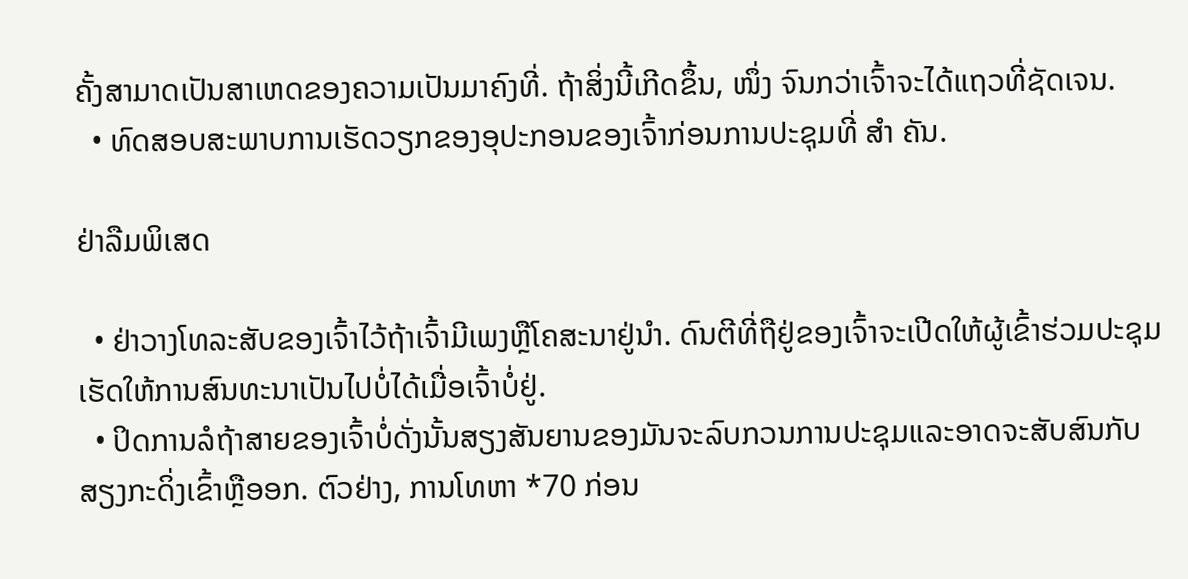ຄັ້ງສາມາດເປັນສາເຫດຂອງຄວາມເປັນມາຄົງທີ່. ຖ້າສິ່ງນີ້ເກີດຂຶ້ນ, ໜຶ່ງ ຈົນກວ່າເຈົ້າຈະໄດ້ແຖວທີ່ຊັດເຈນ.
  • ທົດສອບສະພາບການເຮັດວຽກຂອງອຸປະກອນຂອງເຈົ້າກ່ອນການປະຊຸມທີ່ ສຳ ຄັນ.

ຢ່າລືມພິເສດ

  • ຢ່າວາງໂທລະສັບຂອງເຈົ້າໄວ້ຖ້າເຈົ້າມີເພງຫຼືໂຄສະນາຢູ່ນໍາ. ດົນຕີທີ່ຖືຢູ່ຂອງເຈົ້າຈະເປີດໃຫ້ຜູ້ເຂົ້າຮ່ວມປະຊຸມເຮັດໃຫ້ການສົນທະນາເປັນໄປບໍ່ໄດ້ເມື່ອເຈົ້າບໍ່ຢູ່.
  • ປິດການລໍຖ້າສາຍຂອງເຈົ້າບໍ່ດັ່ງນັ້ນສຽງສັນຍານຂອງມັນຈະລົບກວນການປະຊຸມແລະອາດຈະສັບສົນກັບສຽງກະດິ່ງເຂົ້າຫຼືອອກ. ຕົວຢ່າງ, ການໂທຫາ *70 ກ່ອນ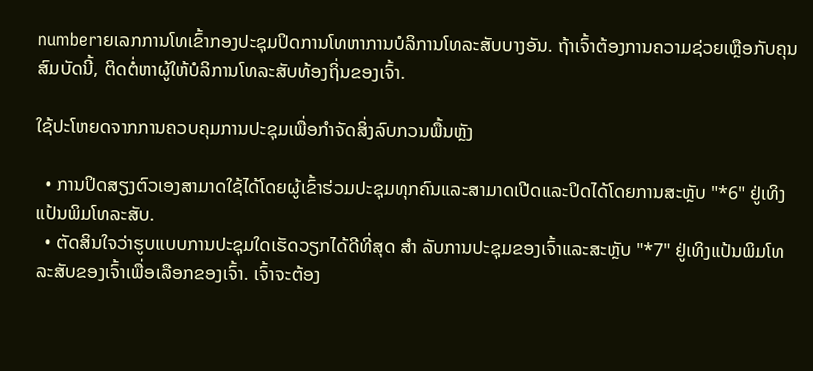numberາຍເລກການໂທເຂົ້າກອງປະຊຸມປິດການໂທຫາການບໍລິການໂທລະສັບບາງອັນ. ຖ້າເຈົ້າຕ້ອງການຄວາມຊ່ວຍເຫຼືອກັບຄຸນສົມບັດນີ້, ຕິດຕໍ່ຫາຜູ້ໃຫ້ບໍລິການໂທລະສັບທ້ອງຖິ່ນຂອງເຈົ້າ.

ໃຊ້ປະໂຫຍດຈາກການຄວບຄຸມການປະຊຸມເພື່ອກໍາຈັດສິ່ງລົບກວນພື້ນຫຼັງ

  • ການປິດສຽງຕົວເອງສາມາດໃຊ້ໄດ້ໂດຍຜູ້ເຂົ້າຮ່ວມປະຊຸມທຸກຄົນແລະສາມາດເປີດແລະປິດໄດ້ໂດຍການສະຫຼັບ "*6" ຢູ່ເທິງແປ້ນພິມໂທລະສັບ.
  • ຕັດສິນໃຈວ່າຮູບແບບການປະຊຸມໃດເຮັດວຽກໄດ້ດີທີ່ສຸດ ສຳ ລັບການປະຊຸມຂອງເຈົ້າແລະສະຫຼັບ "*7" ຢູ່ເທິງແປ້ນພິມໂທລະສັບຂອງເຈົ້າເພື່ອເລືອກຂອງເຈົ້າ. ເຈົ້າຈະຕ້ອງ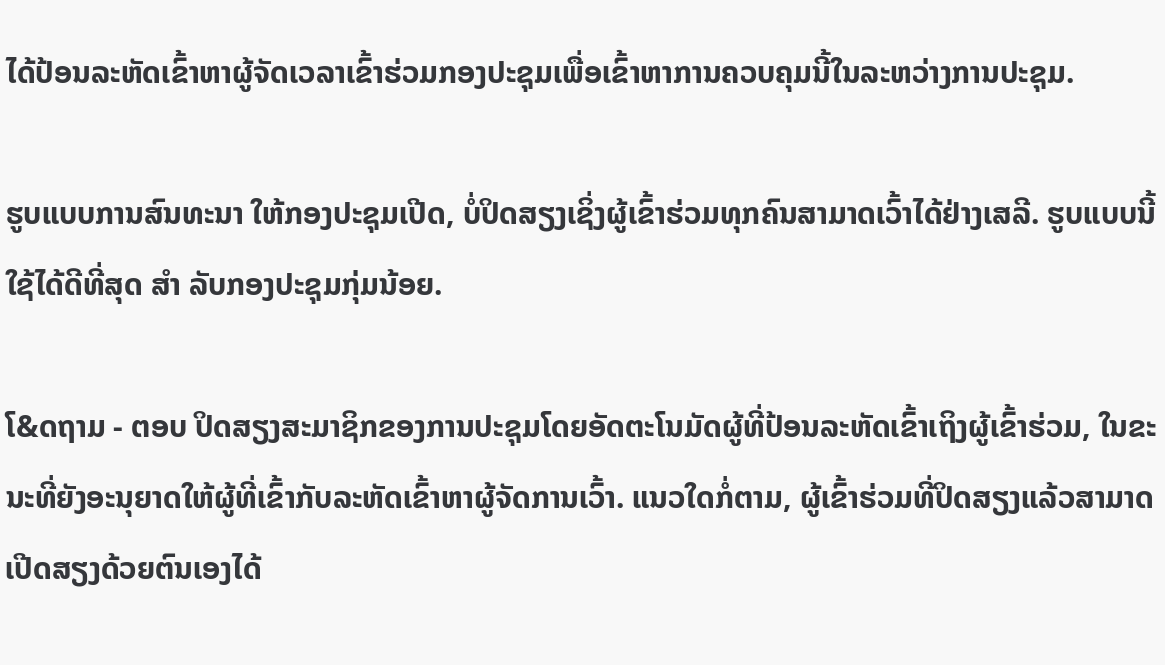ໄດ້ປ້ອນລະຫັດເຂົ້າຫາຜູ້ຈັດເວລາເຂົ້າຮ່ວມກອງປະຊຸມເພື່ອເຂົ້າຫາການຄວບຄຸມນີ້ໃນລະຫວ່າງການປະຊຸມ.

ຮູບແບບການສົນທະນາ ໃຫ້ກອງປະຊຸມເປີດ, ບໍ່ປິດສຽງເຊິ່ງຜູ້ເຂົ້າຮ່ວມທຸກຄົນສາມາດເວົ້າໄດ້ຢ່າງເສລີ. ຮູບແບບນີ້ໃຊ້ໄດ້ດີທີ່ສຸດ ສຳ ລັບກອງປະຊຸມກຸ່ມນ້ອຍ.

ໂ&ດຖາມ - ຕອບ ປິດສຽງສະມາຊິກຂອງການປະຊຸມໂດຍອັດຕະໂນມັດຜູ້ທີ່ປ້ອນລະຫັດເຂົ້າເຖິງຜູ້ເຂົ້າຮ່ວມ, ໃນຂະນະທີ່ຍັງອະນຸຍາດໃຫ້ຜູ້ທີ່ເຂົ້າກັບລະຫັດເຂົ້າຫາຜູ້ຈັດການເວົ້າ. ແນວໃດກໍ່ຕາມ, ຜູ້ເຂົ້າຮ່ວມທີ່ປິດສຽງແລ້ວສາມາດເປີດສຽງດ້ວຍຕົນເອງໄດ້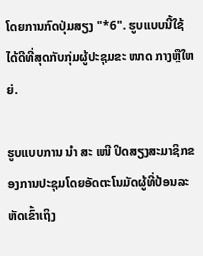ໂດຍການກົດປຸ່ມສຽງ "*6". ຮູບແບບນີ້ໃຊ້ໄດ້ດີທີ່ສຸດກັບກຸ່ມຜູ້ປະຊຸມຂະ ໜາດ ກາງຫຼືໃຫຍ່.

ຮູບແບບການ ນຳ ສະ ເໜີ ປິດສຽງສະມາຊິກຂອງການປະຊຸມໂດຍອັດຕະໂນມັດຜູ້ທີ່ປ້ອນລະຫັດເຂົ້າເຖິງ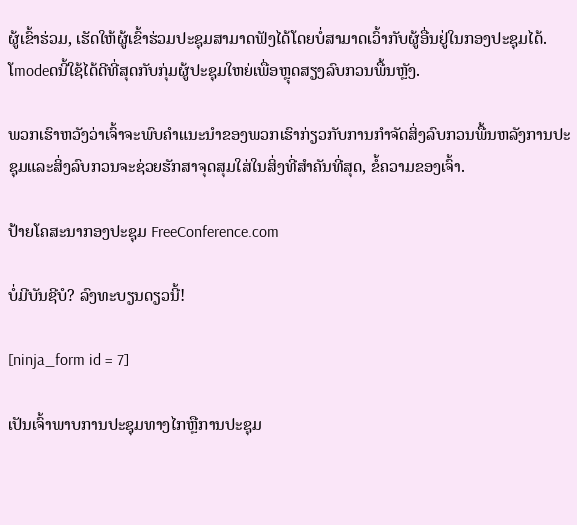ຜູ້ເຂົ້າຮ່ວມ, ເຮັດໃຫ້ຜູ້ເຂົ້າຮ່ວມປະຊຸມສາມາດຟັງໄດ້ໂດຍບໍ່ສາມາດເວົ້າກັບຜູ້ອື່ນຢູ່ໃນກອງປະຊຸມໄດ້. ໂmodeດນີ້ໃຊ້ໄດ້ດີທີ່ສຸດກັບກຸ່ມຜູ້ປະຊຸມໃຫຍ່ເພື່ອຫຼຸດສຽງລົບກວນພື້ນຫຼັງ.

ພວກເຮົາຫວັງວ່າເຈົ້າຈະພົບຄໍາແນະນໍາຂອງພວກເຮົາກ່ຽວກັບການກໍາຈັດສິ່ງລົບກວນພື້ນຫລັງການປະຊຸມແລະສິ່ງລົບກວນຈະຊ່ວຍຮັກສາຈຸດສຸມໃສ່ໃນສິ່ງທີ່ສໍາຄັນທີ່ສຸດ, ຂໍ້ຄວາມຂອງເຈົ້າ.

ປ້າຍໂຄສະນາກອງປະຊຸມ FreeConference.com

ບໍ່ມີບັນຊີບໍ? ລົງທະບຽນດຽວນີ້!

[ninja_form id = 7]

ເປັນເຈົ້າພາບການປະຊຸມທາງໄກຫຼືການປະຊຸມ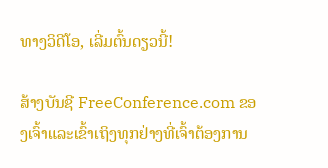ທາງວິດີໂອ, ເລີ່ມຕົ້ນດຽວນີ້!

ສ້າງບັນຊີ FreeConference.com ຂອງເຈົ້າແລະເຂົ້າເຖິງທຸກຢ່າງທີ່ເຈົ້າຕ້ອງການ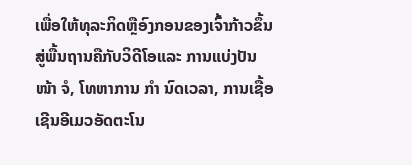ເພື່ອໃຫ້ທຸລະກິດຫຼືອົງກອນຂອງເຈົ້າກ້າວຂຶ້ນສູ່ພື້ນຖານຄືກັບວິດີໂອແລະ ການແບ່ງປັນ ໜ້າ ຈໍ, ໂທຫາການ ກຳ ນົດເວລາ, ການເຊື້ອເຊີນອີເມວອັດຕະໂນ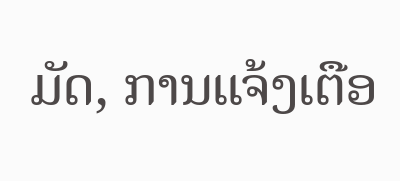ມັດ, ການແຈ້ງເຕືອ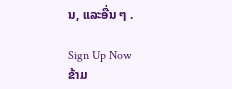ນ, ແລະອື່ນ ໆ .

Sign Up Now
ຂ້າມ